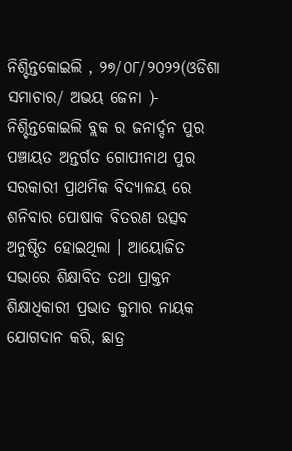ନିଶ୍ଚିନ୍ତକୋଇଲି , ୨୭/୦୮/୨୦୨୨(ଓଡିଶା ସମାଚାର/ ଅଭୟ ଜେନା )- ନିଶ୍ଚିନ୍ତକୋଇଲି ବ୍ଲକ ର ଜନାର୍ଦ୍ଦନ ପୁର ପଞ୍ଚାୟତ ଅନ୍ତର୍ଗତ ଗୋପୀନାଥ ପୁର ସରକାରୀ ପ୍ରାଥମିକ ବିଦ୍ୟାଳୟ ରେ ଶନିବାର ପୋଷାକ ବିତରଣ ଉତ୍ସବ ଅନୁଷ୍ଠିତ ହୋଇଥିଲା । ଆୟୋଜିତ ସଭାରେ ଶିକ୍ଷାବିତ ତଥା ପ୍ରାକ୍ତନ ଶିକ୍ଷାଧିକାରୀ ପ୍ରଭାତ କୁମାର ନାୟକ ଯୋଗଦାନ କରି, ଛାତ୍ର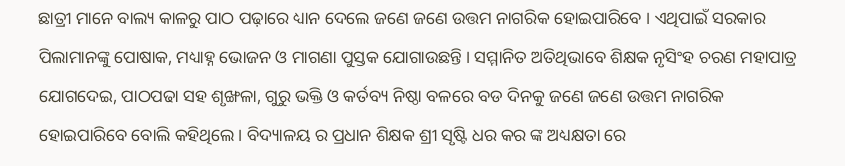ଛାତ୍ରୀ ମାନେ ବାଲ୍ୟ କାଳରୁ ପାଠ ପଢ଼ାରେ ଧ୍ୟାନ ଦେଲେ ଜଣେ ଜଣେ ଉତ୍ତମ ନାଗରିକ ହୋଇପାରିବେ । ଏଥିପାଇଁ ସରକାର ପିଲାମାନଙ୍କୁ ପୋଷାକ, ମଧ୍ୟାହ୍ନ ଭୋଜନ ଓ ମାଗଣା ପୁସ୍ତକ ଯୋଗାଉଛନ୍ତି । ସମ୍ମାନିତ ଅତିଥିଭାବେ ଶିକ୍ଷକ ନୃସିଂହ ଚରଣ ମହାପାତ୍ର ଯୋଗଦେଇ, ପାଠପଢା ସହ ଶୃଙ୍ଖଳା, ଗୁରୁ ଭକ୍ତି ଓ କର୍ତବ୍ୟ ନିଷ୍ଠା ବଳରେ ବଡ ଦିନକୁ ଜଣେ ଜଣେ ଉତ୍ତମ ନାଗରିକ ହୋଇପାରିବେ ବୋଲି କହିଥିଲେ। ବିଦ୍ୟାଳୟ ର ପ୍ରଧାନ ଶିକ୍ଷକ ଶ୍ରୀ ସୃଷ୍ଟି ଧର କର ଙ୍କ ଅଧ୍ୟକ୍ଷତା ରେ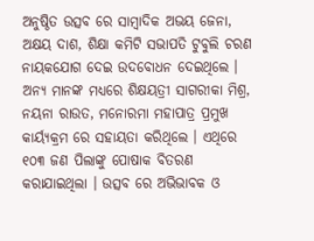ଅନୁଷ୍ଠିତ ଉତ୍ସବ ରେ ସାମ୍ବାଦିକ ଅଭୟ ଜେନା, ଅକ୍ଷୟ ଦାଶ, ଶିକ୍ଷା କମିଟି ସଭାପତି ଟୁବୁଲି ଚରଣ ନାୟକଯୋଗ ଦେଇ ଉଦବୋଧନ ଦେଇଥିଲେ । ଅନ୍ୟ ମାନଙ୍କ ମଧ୍ୟରେ ଶିକ୍ଷୟତ୍ରୀ ସାଗରୀକା ମିଶ୍ର, ନୟନା ରାଉତ, ମନୋରମା ମହାପାତ୍ର ପ୍ରମୁଖ କାର୍ୟ୍ୟକ୍ରମ ରେ ସହାୟତା କରିଥିଲେ । ଏଥିରେ ୧୦୩ ଜଣ ପିଲାଙ୍କୁ ପୋଷାକ ବିତରଣ କରାଯାଇଥିଲା । ଉତ୍ସବ ରେ ଅଭିଭାବକ ଓ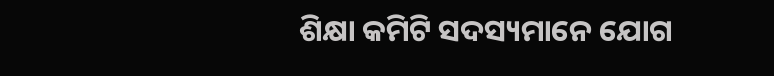ଶିକ୍ଷା କମିଟି ସଦସ୍ୟମାନେ ଯୋଗ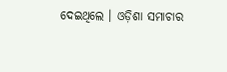ଦେଇଥିଲେ । ଓଡ଼ିଶା ସମାଚାର